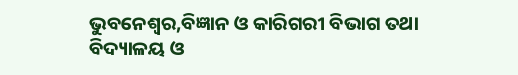ଭୁବନେଶ୍ୱର,ବିଜ୍ଞାନ ଓ କାରିଗରୀ ବିଭାଗ ତଥା ବିଦ୍ୟାଳୟ ଓ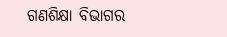ଗଣଶିକ୍ଷା ବିଭାଗର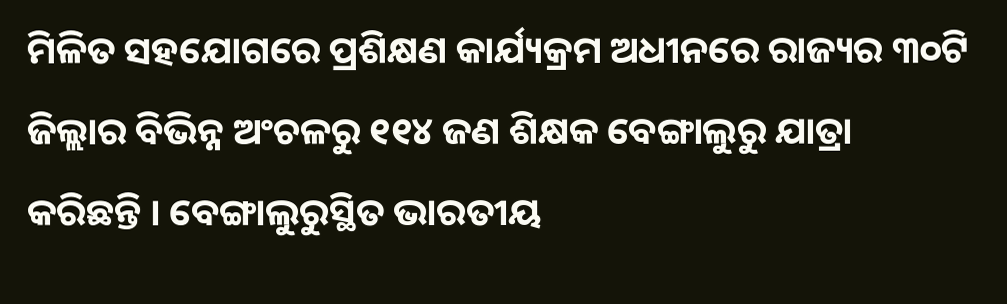ମିଳିତ ସହଯୋଗରେ ପ୍ରଶିକ୍ଷଣ କାର୍ଯ୍ୟକ୍ରମ ଅଧୀନରେ ରାଜ୍ୟର ୩୦ଟି ଜିଲ୍ଲାର ବିଭିନ୍ନ ଅଂଚଳରୁ ୧୧୪ ଜଣ ଶିକ୍ଷକ ବେଙ୍ଗାଲୁରୁ ଯାତ୍ରା କରିଛନ୍ତି । ବେଙ୍ଗାଲୁରୁସ୍ଥିତ ଭାରତୀୟ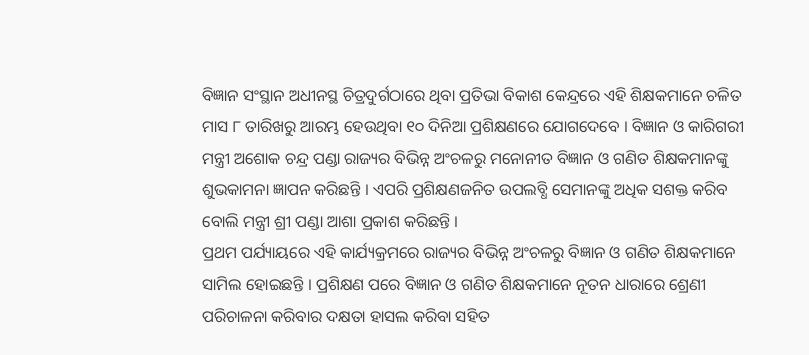ବିଜ୍ଞାନ ସଂସ୍ଥାନ ଅଧୀନସ୍ଥ ଚିତ୍ରଦୁର୍ଗଠାରେ ଥିବା ପ୍ରତିଭା ବିକାଶ କେନ୍ଦ୍ରରେ ଏହି ଶିକ୍ଷକମାନେ ଚଳିତ ମାସ ୮ ତାରିଖରୁ ଆରମ୍ଭ ହେଉଥିବା ୧୦ ଦିନିଆ ପ୍ରଶିକ୍ଷଣରେ ଯୋଗଦେବେ । ବିଜ୍ଞାନ ଓ କାରିଗରୀ ମନ୍ତ୍ରୀ ଅଶୋକ ଚନ୍ଦ୍ର ପଣ୍ଡା ରାଜ୍ୟର ବିଭିନ୍ନ ଅଂଚଳରୁ ମନୋନୀତ ବିଜ୍ଞାନ ଓ ଗଣିତ ଶିକ୍ଷକମାନଙ୍କୁ ଶୁଭକାମନା ଜ୍ଞାପନ କରିଛନ୍ତି । ଏପରି ପ୍ରଶିକ୍ଷଣଜନିତ ଉପଲବ୍ଧି ସେମାନଙ୍କୁ ଅଧିକ ସଶକ୍ତ କରିବ ବୋଲି ମନ୍ତ୍ରୀ ଶ୍ରୀ ପଣ୍ଡା ଆଶା ପ୍ରକାଶ କରିଛନ୍ତି ।
ପ୍ରଥମ ପର୍ଯ୍ୟାୟରେ ଏହି କାର୍ଯ୍ୟକ୍ରମରେ ରାଜ୍ୟର ବିଭିନ୍ନ ଅଂଚଳରୁ ବିଜ୍ଞାନ ଓ ଗଣିତ ଶିକ୍ଷକମାନେ ସାମିଲ ହୋଇଛନ୍ତି । ପ୍ରଶିକ୍ଷଣ ପରେ ବିଜ୍ଞାନ ଓ ଗଣିତ ଶିକ୍ଷକମାନେ ନୂତନ ଧାରାରେ ଶ୍ରେଣୀ ପରିଚାଳନା କରିବାର ଦକ୍ଷତା ହାସଲ କରିବା ସହିତ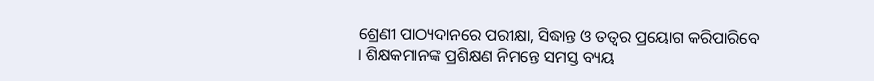ଶ୍ରେଣୀ ପାଠ୍ୟଦାନରେ ପରୀକ୍ଷା, ସିଦ୍ଧାନ୍ତ ଓ ତତ୍ୱର ପ୍ରୟୋଗ କରିପାରିବେ । ଶିକ୍ଷକମାନଙ୍କ ପ୍ରଶିକ୍ଷଣ ନିମନ୍ତେ ସମସ୍ତ ବ୍ୟୟ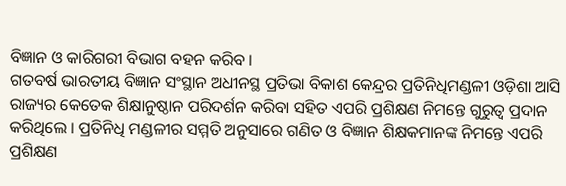ବିଜ୍ଞାନ ଓ କାରିଗରୀ ବିଭାଗ ବହନ କରିବ ।
ଗତବର୍ଷ ଭାରତୀୟ ବିଜ୍ଞାନ ସଂସ୍ଥାନ ଅଧୀନସ୍ଥ ପ୍ରତିଭା ବିକାଶ କେନ୍ଦ୍ରର ପ୍ରତିନିଧିମଣ୍ଡଳୀ ଓଡ଼ିଶା ଆସି ରାଜ୍ୟର କେତେକ ଶିକ୍ଷାନୁଷ୍ଠାନ ପରିଦର୍ଶନ କରିବା ସହିତ ଏପରି ପ୍ରଶିକ୍ଷଣ ନିମନ୍ତେ ଗୁରୁତ୍ୱ ପ୍ରଦାନ କରିଥିଲେ । ପ୍ରତିନିଧି ମଣ୍ଡଳୀର ସମ୍ମତି ଅନୁସାରେ ଗଣିତ ଓ ବିଜ୍ଞାନ ଶିକ୍ଷକମାନଙ୍କ ନିମନ୍ତେ ଏପରି ପ୍ରଶିକ୍ଷଣ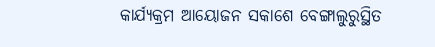କାର୍ଯ୍ୟକ୍ରମ ଆୟୋଜନ ସକାଶେ ବେଙ୍ଗାଲୁରୁସ୍ଥିତ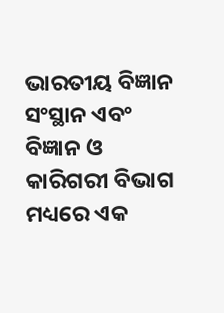ଭାରତୀୟ ବିଜ୍ଞାନ ସଂସ୍ଥାନ ଏବଂ ବିଜ୍ଞାନ ଓ କାରିଗରୀ ବିଭାଗ ମଧ୍ୟରେ ଏକ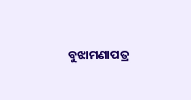ବୁଝାମଣାପତ୍ର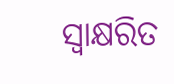ସ୍ୱାକ୍ଷରିତ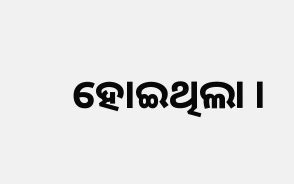ହୋଇଥିଲା ।